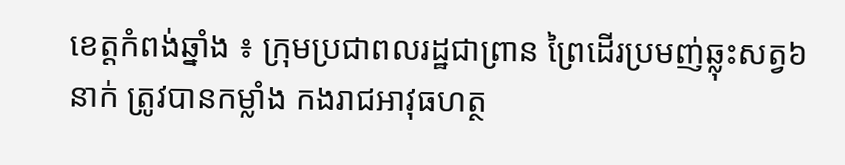ខេត្តកំពង់ឆ្នាំង ៖ ក្រុមប្រជាពលរដ្ឋជាព្រាន ព្រៃដេីរប្រមញ់ឆ្លុះសត្វ៦នាក់ ត្រូវបានកម្លាំង កងរាជអាវុធហត្ថ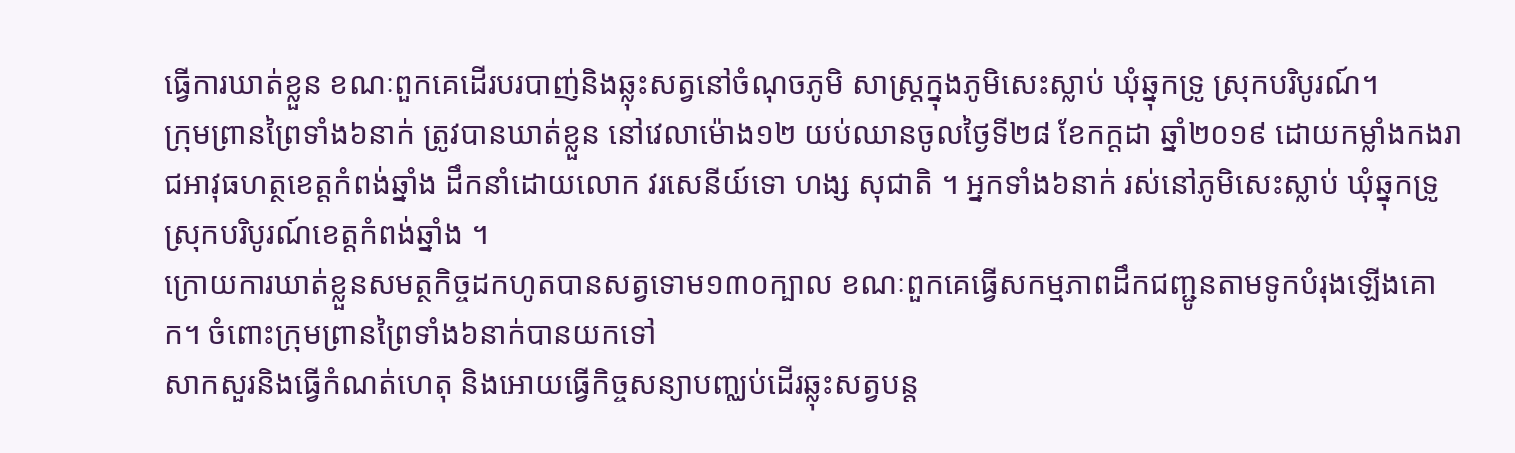ធ្វេីការឃាត់ខ្លួន ខណៈពួកគេដេីរបរបាញ់និងឆ្លុះសត្វនៅចំណុចភូមិ សាស្ត្រក្នុងភូមិសេះស្លាប់ ឃុំឆ្នុកទ្រូ ស្រុកបរិបូរណ៍។
ក្រុមព្រានព្រៃទាំង៦នាក់ ត្រូវបានឃាត់ខ្លួន នៅវេលាម៉ោង១២ យប់ឈានចូលថ្ងៃទី២៨ ខែកក្ដដា ឆ្នាំ២០១៩ ដោយកម្លាំងកងរាជអាវុធហត្ថខេត្តកំពង់ឆ្នាំង ដឹកនាំដោយលោក វរសេនីយ៍ទោ ហង្ស សុជាតិ ។ អ្នកទាំង៦នាក់ រស់នៅភូមិសេះស្លាប់ ឃុំឆ្នុកទ្រូ ស្រុកបរិបូរណ៍ខេត្តកំពង់ឆ្នាំង ។
ក្រោយការឃាត់ខ្លួនសមត្ថកិច្ចដកហូតបានសត្វទោម១៣០ក្បាល ខណៈពួកគេធ្វេីសកម្មភាពដឹកជញ្ជូនតាមទូកបំរុងឡេីងគោក។ ចំពោះក្រុមព្រានព្រៃទាំង៦នាក់បានយកទៅ
សាកសួរនិងធ្វេីកំណត់ហេតុ និងអោយធ្វេីកិច្ចសន្យាបញ្ឈប់ដេីរឆ្លុះសត្វបន្ត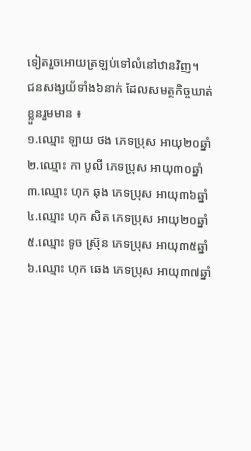ទៀតរួចអោយត្រឡប់ទៅលំនៅឋានវិញ។
ជនសង្សយ័ទាំង៦នាក់ ដែលសមត្ថកិច្ចឃាត់ខ្លួនរួមមាន ៖
១.ឈ្មោះ ឡាយ ថង ភេទប្រុស អាយុ២០ឆ្នាំ
២.ឈ្មោះ កា បូលី ភេទប្រុស អាយុ៣០ឆ្នាំ
៣.ឈ្មោះ ហុក ឆុង ភេទប្រុស អាយុ៣៦ឆ្នាំ
៤.ឈ្មោះ ហុក សិត ភេទប្រុស អាយុ២០ឆ្នាំ
៥.ឈ្មោះ ទូច ស្រ៊ុន ភេទប្រុស អាយុ៣៥ឆ្នាំ
៦.ឈ្មោះ ហុក ឆេង ភេទប្រុស អាយុ៣៧ឆ្នាំ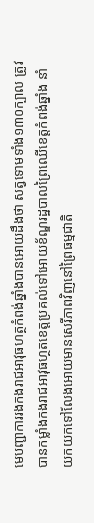មេបញ្ជាការរងកងរាជអាវុធហត្ថកំពង់ឆ្នាំងបានអោយដឹងថា សត្វទោមទាំង១៣០ក្បាល ត្រូវបានកម្លាំងកងរាជអាវុធហ្ថតខេត្តប្រគល់ទៅអោយខ័ណ្ឌរដ្ឋបាលព្រៃឈើខេត្តកំពង់ឆ្នាំង នាំយកយកទៅលែងអោយមានសេរីភាពវិញនៅព្រៃធម្មជាតិ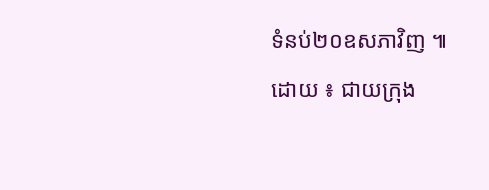ទំនប់២០ឧសភាវិញ ៕ ដោយ ៖ ជាយក្រុង